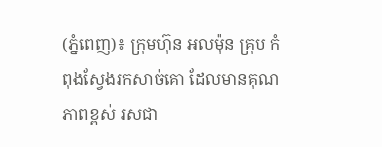(ភ្នំពេញ)៖ ក្រុមហ៊ុន អលម៉ុន គ្រុប កំពុងស្វែងរកសាច់គោ ដែលមានគុណភាពខ្ពស់ រសជា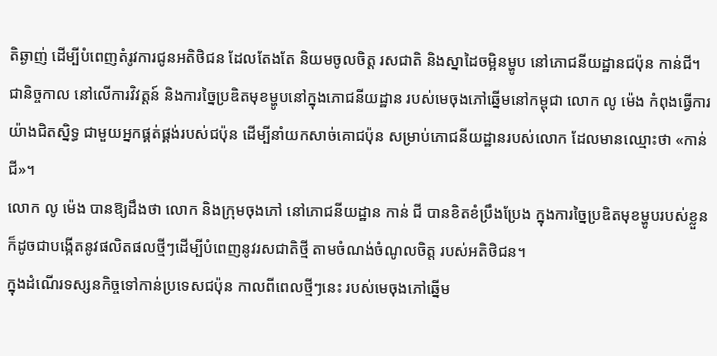តិឆ្ងាញ់ ដើម្បីបំពេញតំរូវការជូនអតិថិជន ដែលតែងតែ និយមចូលចិត្ដ រសជាតិ និងស្នាដៃចម្អិនម្ហូប នៅភោជនីយដ្ឋានជប៉ុន កាន់ជី។
ជានិច្ចកាល នៅលើការវិវត្តន៍ និងការច្នៃប្រឌិតមុខម្ហូបនៅក្នុងភោជនីយដ្ឋាន របស់មេចុងភៅឆ្នើមនៅកម្ពុជា លោក លូ ម៉េង កំពុងធ្វើការយ៉ាងជិតស្និទ្ធ ជាមួយអ្នកផ្គត់ផ្គង់របស់ជប៉ុន ដើម្បីនាំយកសាច់គោជប៉ុន សម្រាប់ភោជនីយដ្ឋានរបស់លោក ដែលមានឈ្មោះថា «កាន់ជី»។
លោក លូ ម៉េង បានឱ្យដឹងថា លោក និងក្រុមចុងភៅ នៅភោជនីយដ្ឋាន កាន់ ជី បានខិតខំប្រឹងប្រែង ក្នុងការច្នៃប្រឌិតមុខម្ហូបរបស់ខ្លួន ក៏ដូចជាបង្កើតនូវផលិតផលថ្មីៗដើម្បីបំពេញនូវរសជាតិថ្មី តាមចំណង់ចំណូលចិត្ដ របស់អតិថិជន។
ក្នុងដំណើរទស្សនកិច្ចទៅកាន់ប្រទេសជប៉ុន កាលពីពេលថ្មីៗនេះ របស់មេចុងភៅឆ្នើម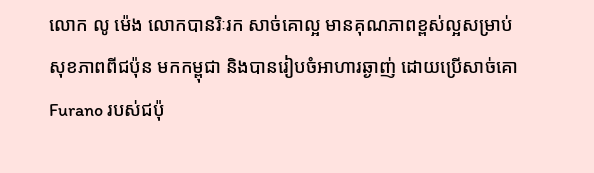លោក លូ ម៉េង លោកបានរិៈរក សាច់គោល្អ មានគុណភាពខ្ពស់ល្អសម្រាប់សុខភាពពីជប៉ុន មកកម្ពុជា និងបានរៀបចំអាហារឆ្ងាញ់ ដោយប្រើសាច់គោ Furano របស់ជប៉ុ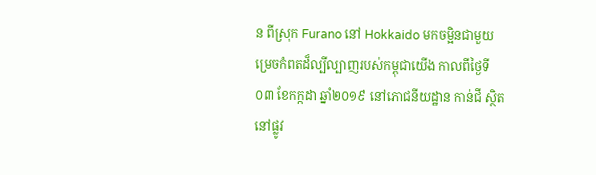ន ពីស្រុក Furano នៅ Hokkaido មកចម្អិនជាមួយម្រេចកំពតដ៏ល្បីល្បាញរបស់កម្ពុជាយើង កាលពីថ្ងៃទី០៣ ខែកក្កដា ឆ្នាំ២០១៩ នៅភោជនីយដ្ឋាន កាន់ជី ស្ថិតនៅផ្លូវ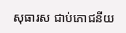សុធារស ជាប់ភោជនីយ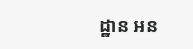ដ្ឋាន អន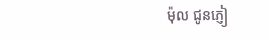ម៉ុល ជូនភ្ញៀ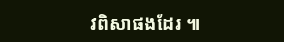វពិសាផងដែរ ៕